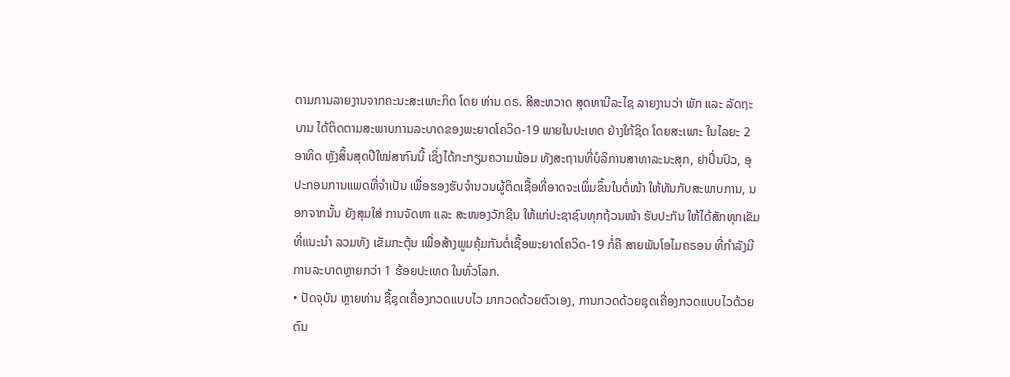ຕາມການລາຍງານຈາກຄະນະສະເພາະກິດ ໂດຍ ທ່ານ ດຣ. ສີສະຫວາດ ສຸດທານີລະໄຊ ລາຍງານວ່າ ພັກ ແລະ ລັດຖະບານ ໄດ້ຕິດຕາມສະພາບການລະບາດຂອງພະຍາດໂຄວິດ-19 ພາຍໃນປະເທດ ຢ່າງໃກ້ຊິດ ໂດຍສະເພາະ ໃນໄລຍະ 2 ອາທິດ ຫຼັງສິ້ນສຸດປີໃໝ່ສາກົນນີ້ ເຊິ່ງໄດ້ກະກຽມຄວາມພ້ອມ ທັງສະຖານທີ່ບໍລິການສາທາລະນະສຸກ, ຢາປິ່ນປົວ, ອຸປະກອນການແພດທີ່ຈຳເປັນ ເພື່ອຮອງຮັບຈຳນວນຜູ້ຕິດເຊື້ອທີ່ອາດຈະເພິ່ມຂຶ້ນໃນຕໍ່ໜ້າ ໃຫ້ທັນກັບສະພາບການ, ນອກຈາກນັ້ນ ຍັງສຸມໃສ່ ການຈັດຫາ ແລະ ສະໜອງວັກຊີນ ໃຫ້ແກ່ປະຊາຊົນທຸກຖ້ວນໜ້າ ຮັບປະກັນ ໃຫ້ໄດ້ສັກທຸກເຂັມທີ່ແນະນຳ ລວມທັງ ເຂັມກະຕຸ້ນ ເພື່ອສ້າງພູມຄຸ້ມກັນຕໍ່ເຊື້ອພະຍາດໂຄວິດ-19 ກໍ່ຄື ສາຍພັນໂອໄມຄຣອນ ທີ່ກຳລັງມີການລະບາດຫຼາຍກວ່າ 1 ຮ້ອຍປະເທດ ໃນທົ່ວໂລກ.
• ປັດຈຸບັນ ຫຼາຍທ່ານ ຊື້ຊຸດເຄື່ອງກວດແບບໄວ ມາກວດດ້ວຍຕົວເອງ, ການກວດດ້ວຍຊຸດເຄື່ອງກວດແບບໄວດ້ວຍຕົນ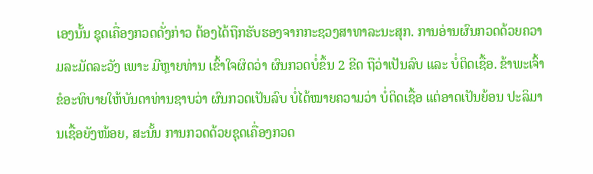ເອງນັ້ນ ຊຸດເຄື່ອງກວດດັ່ງກ່າວ ຕ້ອງໄດ້ຖືກຮັບຮອງຈາກກະຊວງສາທາລະນະສຸກ. ການອ່ານຜົນກວດດ້ວຍຄວາມລະມັດລະວັງ ເພາະ ມີຫຼາຍທ່ານ ເຂົ້າໃຈຜິດວ່າ ຜົນກວດບໍ່ຂຶ້ນ 2 ຂີດ ຖືວ່າເປັນລົບ ແລະ ບໍ່ຕິດເຊື້ອ. ຂ້າພະເຈົ້າ ຂໍອະທິບາຍໃຫ້ບັນດາທ່ານຊາບວ່າ ຜົນກວດເປັນລົບ ບໍ່ໄດ້ໝາຍຄວາມວ່າ ບໍ່ຕິດເຊື້ອ ແຕ່ອາດເປັນຍ້ອນ ປະລິມານເຊື້ອຍັງໜ້ອຍ, ສະນັ້ນ ການກວດດ້ວຍຊຸດເຄື່ອງກວດ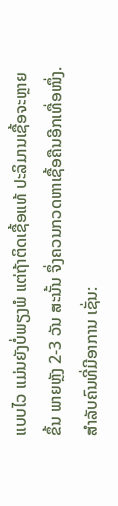ແບບໄວ ແມ່ນຍັງບໍ່ພຽງພໍ ແຕ່ຖ້າຕິດເຊື້ອແທ້ ປະລິມານເຊື້ອຈະຫຼາຍຂຶ້ນ ພາຍຫຼັງ 2-3 ວັນ ສະນັ້ນ ຈຶ່ງຄວນກວດຫາເຊື້ອຄືນອີກເທື່ອໜຶ່ງ. ສຳລັບຄົນທີ່ມີອາການ ເຊັ່ນ: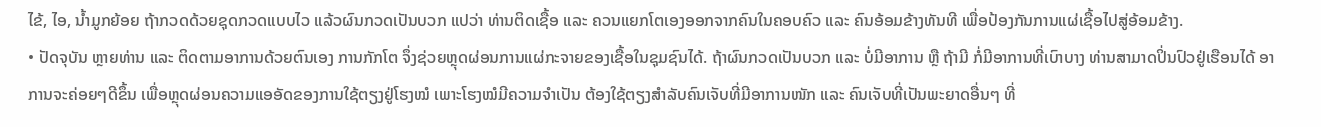ໄຂ້, ໄອ, ນ້ຳມູກຍ້ອຍ ຖ້າກວດດ້ວຍຊຸດກວດແບບໄວ ແລ້ວຜົນກວດເປັນບວກ ແປວ່າ ທ່ານຕິດເຊື້ອ ແລະ ຄວນແຍກໂຕເອງອອກຈາກຄົນໃນຄອບຄົວ ແລະ ຄົນອ້ອມຂ້າງທັນທີ ເພື່ອປ້ອງກັນການແຜ່ເຊື້ອໄປສູ່ອ້ອມຂ້າງ.
• ປັດຈຸບັນ ຫຼາຍທ່ານ ແລະ ຕິດຕາມອາການດ້ວຍຕົນເອງ ການກັກໂຕ ຈຶ່ງຊ່ວຍຫຼຸດຜ່ອນການແຜ່ກະຈາຍຂອງເຊື້ອໃນຊຸມຊົນໄດ້. ຖ້າຜົນກວດເປັນບວກ ແລະ ບໍ່ມີອາການ ຫຼື ຖ້າມີ ກໍ່ມີອາການທີ່ເບົາບາງ ທ່ານສາມາດປິ່ນປົວຢູ່ເຮືອນໄດ້ ອາການຈະຄ່ອຍໆດີຂຶ້ນ ເພື່ອຫຼຸດຜ່ອນຄວາມແອອັດຂອງການໃຊ້ຕຽງຢູ່ໂຮງໝໍ ເພາະໂຮງໝໍມີຄວາມຈຳເປັນ ຕ້ອງໃຊ້ຕຽງສຳລັບຄົນເຈັບທີ່ມີອາການໜັກ ແລະ ຄົນເຈັບທີ່ເປັນພະຍາດອື່ນໆ ທີ່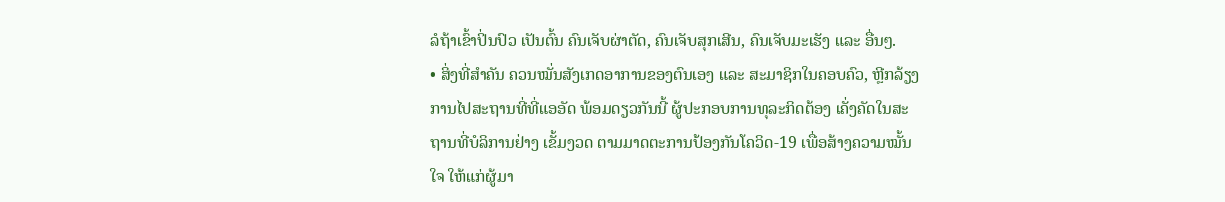ລໍຖ້າເຂົ້າປິ່ນປົວ ເປັນຕົ້ນ ຄົນເຈັບຜ່າຕັດ, ຄົນເຈັບສຸກເສີນ, ຄົນເຈັບມະເຮັງ ແລະ ອື່ນໆ.
• ສິ່ງທີ່ສຳຄັນ ຄວນໝັ່ນສັງເກດອາການຂອງຕົນເອງ ແລະ ສະມາຊິກໃນຄອບຄົວ, ຫຼີກລ້ຽງການໄປສະຖານທີ່ທີ່ແອອັດ ພ້ອມດຽວກັນນີ້ ຜູ້ປະກອບການທຸລະກິດຕ້ອງ ເຄັ່ງຄັດໃນສະຖານທີ່ບໍລິການຢ່າງ ເຂັ້ມງວດ ຕາມມາດຕະການປ້ອງກັນໂຄວິດ-19 ເພື່ອສ້າງຄວາມໝັ້ນໃຈ ໃຫ້ແກ່ຜູ້ມາ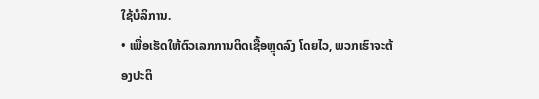ໃຊ້ບໍລິການ.
• ເພື່ອເຮັດໃຫ້ຕົວເລກການຕິດເຊື້ອຫຼຸດລົງ ໂດຍໄວ, ພວກເຮົາຈະຕ້ອງປະຕິ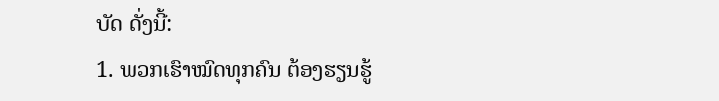ບັດ ດັ່ງນີ້:
1. ພວກເຮົາໝົດທຸກຄົນ ຕ້ອງຮຽນຮູ້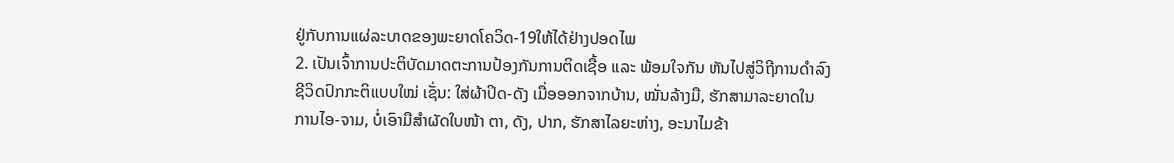ຢູ່ກັບການແຜ່ລະບາດຂອງພະຍາດໂຄວິດ-19ໃຫ້ໄດ້ຢ່າງປອດໄພ
2. ເປັນເຈົ້າການປະຕິບັດມາດຕະການປ້ອງກັນການຕິດເຊື້ອ ແລະ ພ້ອມໃຈກັນ ຫັນໄປສູ່ວິຖີການດຳລົງ
ຊີວິດປົກກະຕິແບບໃໝ່ ເຊັ່ນ: ໃສ່ຜ້າປິດ-ດັງ ເມື່ອອອກຈາກບ້ານ, ໝັ່ນລ້າງມື, ຮັກສາມາລະຍາດໃນ
ການໄອ-ຈາມ, ບໍ່ເອົາມືສຳຜັດໃບໜ້າ ຕາ, ດັງ, ປາກ, ຮັກສາໄລຍະຫ່າງ, ອະນາໄມຂ້າ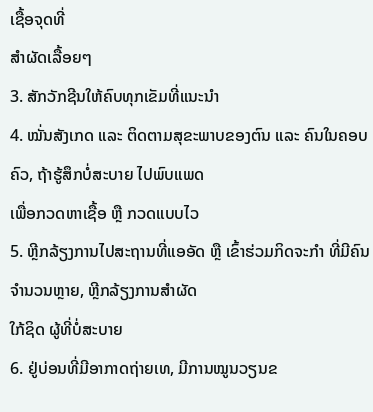ເຊື້ອຈຸດທີ່
ສຳຜັດເລື້ອຍໆ
3. ສັກວັກຊີນໃຫ້ຄົບທຸກເຂັມທີ່ແນະນຳ
4. ໝັ່ນສັງເກດ ແລະ ຕິດຕາມສຸຂະພາບຂອງຕົນ ແລະ ຄົນໃນຄອບຄົວ, ຖ້າຮູ້ສຶກບໍ່ສະບາຍ ໄປພົບແພດ
ເພື່ອກວດຫາເຊື້ອ ຫຼື ກວດແບບໄວ
5. ຫຼີກລ້ຽງການໄປສະຖານທີ່ແອອັດ ຫຼື ເຂົ້າຮ່ວມກິດຈະກຳ ທີ່ມີຄົນຈຳນວນຫຼາຍ, ຫຼີກລ້ຽງການສຳຜັດ
ໃກ້ຊິດ ຜູ້ທີ່ບໍ່ສະບາຍ
6. ຢູ່ບ່ອນທີ່ມີອາກາດຖ່າຍເທ, ມີການໝູນວຽນຂ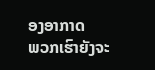ອງອາກາດ
ພວກເຮົາຍັງຈະ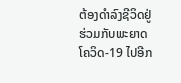ຕ້ອງດຳລົງຊີວິດຢູ່ຮ່ວມກັບພະຍາດໂຄວິດ-19 ໄປອີກ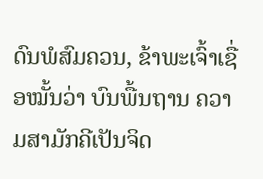ດົນພໍສົມຄວນ, ຂ້າພະເຈົ້າເຊື່ອໝັ້ນວ່າ ບົນພື້ນຖານ ຄວາມສາມັກຄີເປັນຈິດ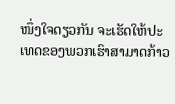ໜຶ່ງໃຈດຽວກັນ ຈະເຮັດໃຫ້ປະເທດຂອງພວກເຮົາສາມາດກ້າວ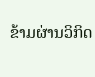ຂ້າມຜ່ານວິກິດ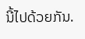ນີ້ໄປດ້ວຍກັນ.